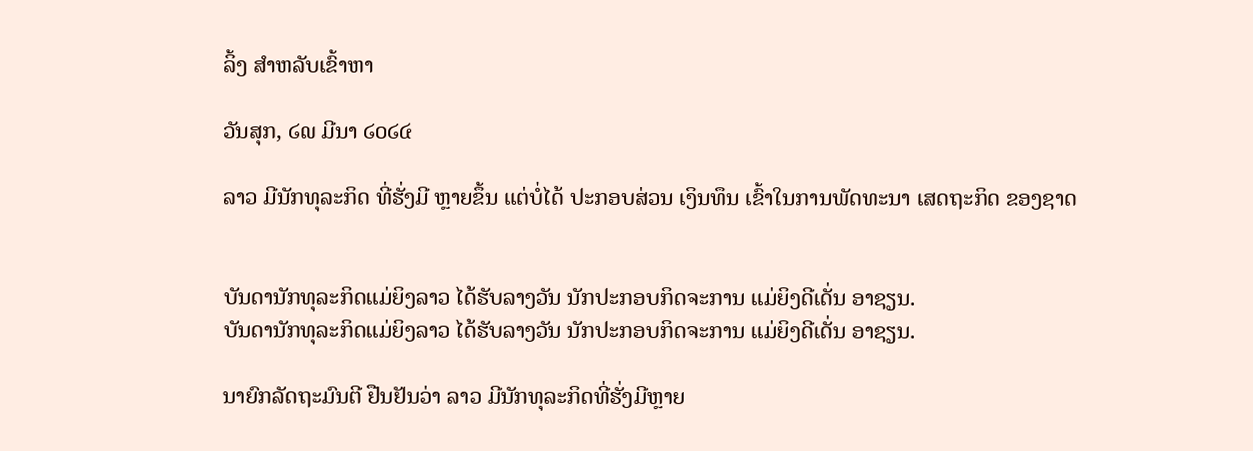ລິ້ງ ສຳຫລັບເຂົ້າຫາ

ວັນສຸກ, ໒໙ ມີນາ ໒໐໒໔

ລາວ ມີນັກທຸລະກິດ ທີ່ຮັ່ງມີ ຫຼາຍຂຶ້ນ ແຕ່ບໍ່ໄດ້ ປະກອບສ່ວນ ເງິນທຶນ ເຂົ້າໃນການພັດທະນາ ເສດຖະກິດ ຂອງຊາດ


ບັນດານັກທຸລະກິດແມ່ຍິງລາວ ໄດ້ຮັບລາງວັນ ນັກປະກອບກິດຈະການ ແມ່ຍິງດີເດັ່ນ ອາຊຽນ.
ບັນດານັກທຸລະກິດແມ່ຍິງລາວ ໄດ້ຮັບລາງວັນ ນັກປະກອບກິດຈະການ ແມ່ຍິງດີເດັ່ນ ອາຊຽນ.

ນາຍົກລັດຖະມົນຕີ ຢືນຢັນວ່າ ລາວ ມີນັກທຸລະກິດທີ່ຮັ່ງມີຫຼາຍ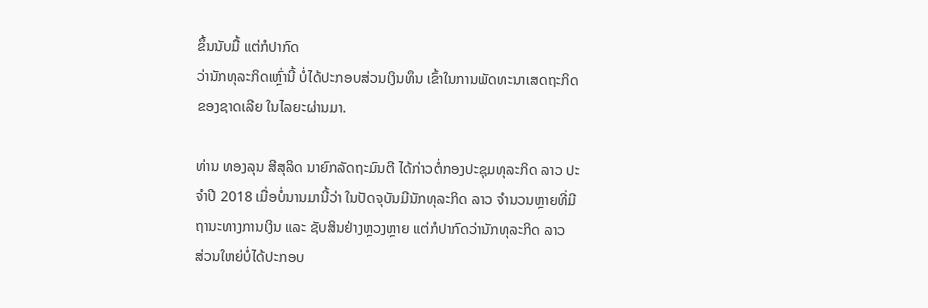ຂຶ້ນນັບມື້ ແຕ່ກໍປາກົດ
ວ່ານັກທຸລະກິດເຫຼົ່ານີ້ ບໍ່ໄດ້ປະກອບສ່ວນເງິນທຶນ ເຂົ້າໃນການພັດທະນາເສດຖະກິດ
ຂອງຊາດເລີຍ ໃນໄລຍະຜ່ານມາ.

ທ່ານ ທອງລຸນ ສີສຸລິດ ນາຍົກລັດຖະມົນຕີ ໄດ້ກ່າວຕໍ່ກອງປະຊຸມທຸລະກິດ ລາວ ປະ
ຈຳປີ 2018 ເມື່ອບໍ່ນານມານີ້ວ່າ ໃນປັດຈຸບັນມີນັກທຸລະກິດ ລາວ ຈຳນວນຫຼາຍທີ່ມີ
ຖານະທາງການເງິນ ແລະ ຊັບສິນຢ່າງຫຼວງຫຼາຍ ແຕ່ກໍປາກົດວ່ານັກທຸລະກິດ ລາວ
ສ່ວນໃຫຍ່ບໍ່ໄດ້ປະກອບ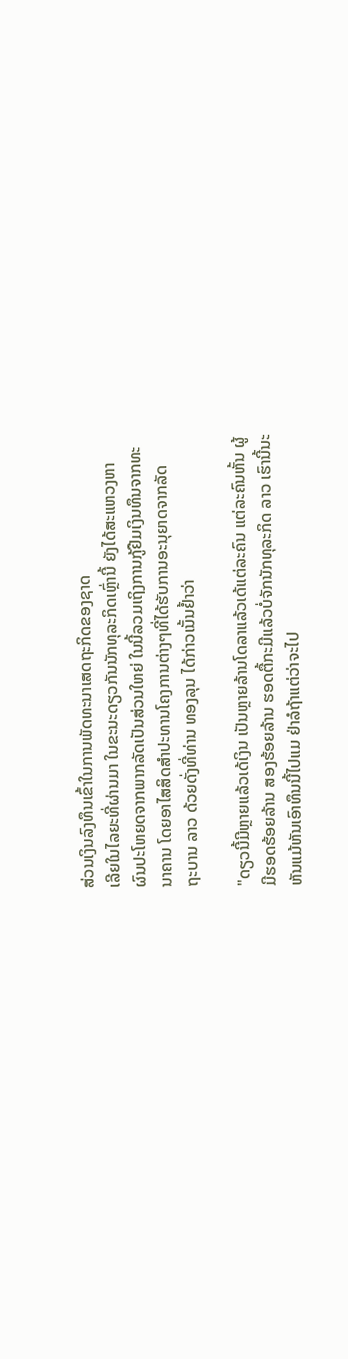ສ່ວນເງິນລົງທຶນເຂົ້າໃນການພັດທະນາເສດຖະກິດຂອງຊາດ
ເລີຍໃນໄລຍະທີ່ຜ່ານມາ ໃນຂະນະດຽວກັນນັກທຸລະກິດເຫຼົ່ານີ້ ຍັງໄດ້ສະແຫວງຫາ
ຜົນປະໂຫຍດຈາກພາກລັດເປັນສ່ວນໃຫຍ່ ໃນນີ້ລວມເຖິງການກູ້ຢືມເງິນທຶນຈາກທະ
ນາຄານ ໂດຍອາໄສສິດສຳປະທານໂຄງການຕ່າງໆທີ່ໄດ້ຮັບການອະນຸຍາດຈາກລັດ
ຖະບານ ລາວ ດ້ວຍດັ່ງທີ່ທ່ານ ທອງລຸນ ໄດ້ກ່າວເນັ້ນຢ້ຳວ່າ

"ດຽວນີ້ມີຫຼາຍແລ້ວເດ້ເງິນ ເປັນຫຼາຍລ້ານໂດລາແລ້ວເດ້ແຕ່ລະຄົນ ແຕ່ລະຄົນຫັ້ນ ຜູ້
ມີຮອດຮ້ອຍລ້ານ ສອງຮ້ອຍລ້ານ ຮອດຕື້ກະມີແລ້ວບໍ່ຈັກນັກທຸລະກິດ ລາວ ເຮົານີ້ນະ
ຫັນແມ້ຫັນເອົາທຶນນີ້ໄປແມ ຢ່າລໍຖ້າແຕ່ວ່າຈະໄປ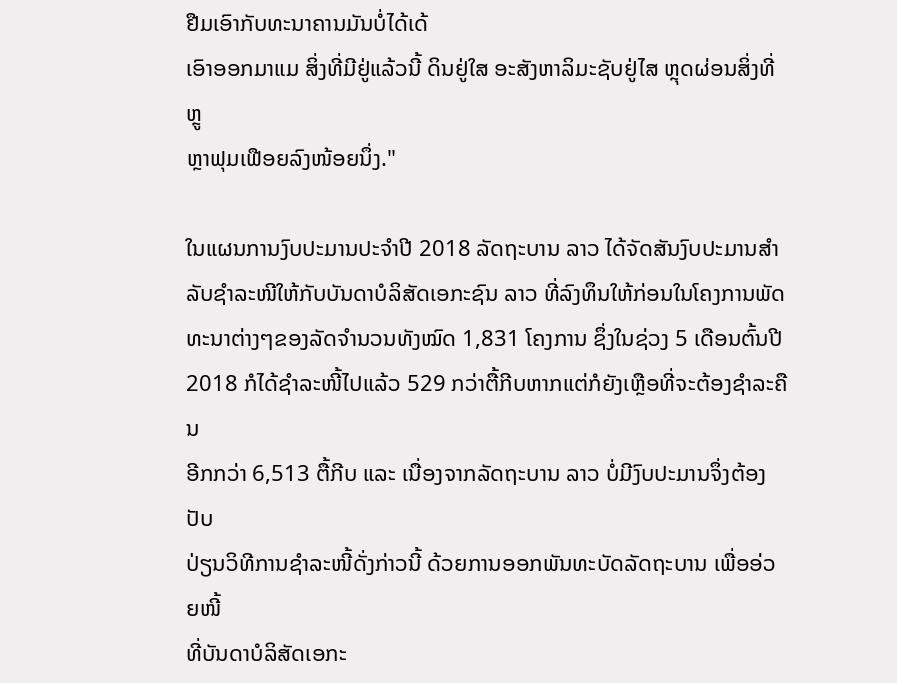ຢືມເອົາກັບທະນາຄານມັນບໍ່ໄດ້ເດ້
ເອົາອອກມາແມ ສິ່ງທີ່ມີຢູ່ແລ້ວນີ້ ດິນຢູ່ໃສ ອະສັງຫາລິມະຊັບຢູ່ໄສ ຫຼຸດຜ່ອນສິ່ງທີ່ຫຼູ
ຫຼາຟຸມເຟືອຍລົງໜ້ອຍນຶ່ງ."

ໃນແຜນການງົບປະມານປະຈຳປີ 2018 ລັດຖະບານ ລາວ ໄດ້ຈັດສັນງົບປະມານສຳ
ລັບຊຳລະໜີໃຫ້ກັບບັນດາບໍລິສັດເອກະຊົນ ລາວ ທີ່ລົງທຶນໃຫ້ກ່ອນໃນໂຄງການພັດ
ທະນາຕ່າງໆຂອງລັດຈຳນວນທັງໝົດ 1,831 ໂຄງການ ຊຶ່ງໃນຊ່ວງ 5 ເດືອນຕົ້ນປີ
2018 ກໍໄດ້ຊຳລະໜີ້ໄປແລ້ວ 529 ກວ່າຕື້ກີບຫາກແຕ່ກໍຍັງເຫຼືອທີ່ຈະຕ້ອງຊຳລະຄືນ
ອີກກວ່າ 6,513 ຕື້ກີບ ແລະ ເນື່ອງຈາກລັດຖະບານ ລາວ ບໍ່ມີງົບປະມານຈຶ່ງຕ້ອງປັບ
ປ່ຽນວິທີການຊຳລະໜີ້ດັ່ງກ່າວນີ້ ດ້ວຍການອອກພັນທະບັດລັດຖະບານ ເພື່ອອ່ວຍໜີ້
ທີ່ບັນດາບໍລິສັດເອກະ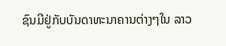ຊົນມີຢູ່ກັບບັນດາທະນາຄານຕ່າງໆໃນ ລາວ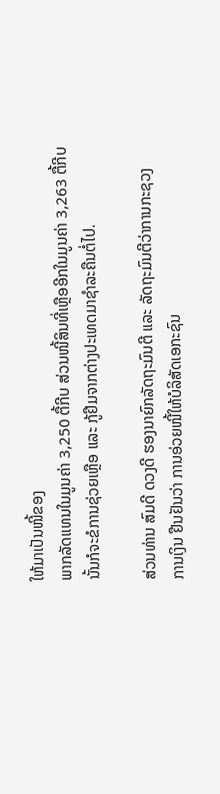ໃຫ້ມາເປັນໜີ້ຂອງ
ພາກລັດແທນໃນມູນຄ່າ 3,250 ຕື້ກີບ ສ່ວນໜີ້ສິນທີ່ເຫຼືອອີກໃນມູນຄ່າ 3,263 ຕື້ກີບ
ນັ້ນກໍຈະຂໍການຊ່ວຍເຫຼືອ ແລະ ກູ້ຢືມຈາກຕ່າງປະເທດມາຊຳລະຄືນຕໍ່ໄປ.

ສ່ວນທ່ານ ສົມດີ ດວງດີ ຮອງນາຍົກລັດຖະມົນຕີ ແລະ ລັດຖະມົນຕີວ່າການກະຊວງ
ການເງິນ ຢືນຢັນວ່າ ການອ່ວຍໜີ້ໃຫ້ບໍລິສັດເອກະຊົນ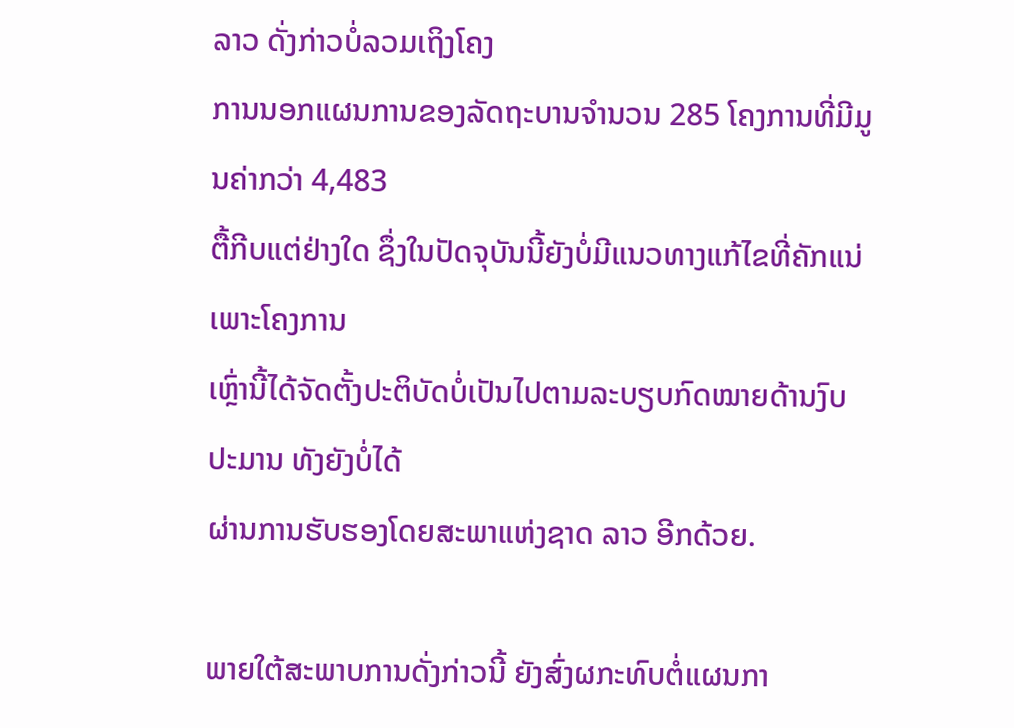ລາວ ດັ່ງກ່າວບໍ່ລວມເຖິງໂຄງ
ການນອກແຜນການຂອງລັດຖະບານຈຳນວນ 285 ໂຄງການທີ່ມີມູນຄ່າກວ່າ 4,483
ຕື້ກີບແຕ່ຢ່າງໃດ ຊຶ່ງໃນປັດຈຸບັນນີ້ຍັງບໍ່ມີແນວທາງແກ້ໄຂທີ່ຄັກແນ່ ເພາະໂຄງການ
ເຫຼົ່ານີ້ໄດ້ຈັດຕັ້ງປະຕິບັດບໍ່ເປັນໄປຕາມລະບຽບກົດໝາຍດ້ານງົບປະມານ ທັງຍັງບໍ່ໄດ້
ຜ່ານການຮັບຮອງໂດຍສະພາແຫ່ງຊາດ ລາວ ອີກດ້ວຍ.

ພາຍໃຕ້ສະພາບການດັ່ງກ່າວນີ້ ຍັງສົ່ງຜກະທົບຕໍ່ແຜນກາ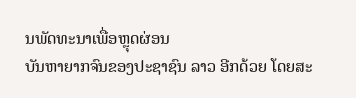ນພັດທະນາເພື່ອຫຼຸດຜ່ອນ
ບັນຫາຍາກຈົນຂອງປະຊາຊົນ ລາວ ອີກດ້ວຍ ໂດຍສະ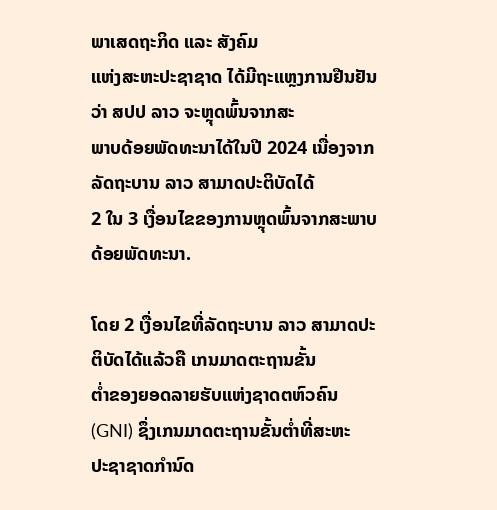ພາເສດຖະກິດ ແລະ ສັງຄົມ
ແຫ່ງສະຫະປະຊາຊາດ ໄດ້ມີຖະແຫຼງການຢືນຢັນວ່າ ສປປ ລາວ ຈະຫຼຸດພົ້ນຈາກສະ
ພາບດ້ອຍພັດທະນາໄດ້ໃນປີ 2024 ເນື່ອງຈາກລັດຖະບານ ລາວ ສາມາດປະຕິບັດໄດ້
2 ໃນ 3 ເງື່ອນໄຂຂອງການຫຼຸດພົ້ນຈາກສະພາບດ້ອຍພັດທະນາ.

ໂດຍ 2 ເງື່ອນໄຂທີ່ລັດຖະບານ ລາວ ສາມາດປະຕິບັດໄດ້ແລ້ວຄື ເກນມາດຕະຖານຂັ້ນ
ຕ່ຳຂອງຍອດລາຍຮັບແຫ່ງຊາດຕຫົວຄົນ (GNI) ຊຶ່ງເກນມາດຕະຖານຂັ້ນຕ່ຳທີ່ສະຫະ
ປະຊາຊາດກຳນົດ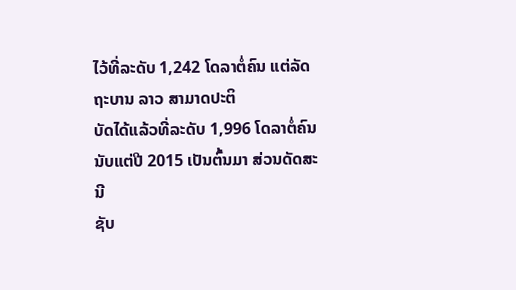ໄວ້ທີ່ລະດັບ 1,242 ໂດລາຕໍ່ຄົນ ແຕ່ລັດຖະບານ ລາວ ສາມາດປະຕິ
ບັດໄດ້ແລ້ວທີ່ລະດັບ 1,996 ໂດລາຕໍ່ຄົນນັບແຕ່ປີ 2015 ເປັນຕົ້ນມາ ສ່ວນດັດສະນີ
ຊັບ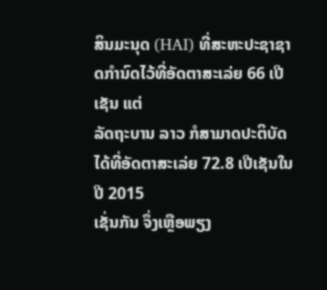ສິນມະນຸດ (HAI) ທີ່ສະຫະປະຊາຊາດກຳນົດໄວ້ທີ່ອັດຕາສະເລ່ຍ 66 ເປີເຊັນ ແຕ່
ລັດຖະບານ ລາວ ກໍສາມາດປະຕິບັດໄດ້ທີ່ອັດຕາສະເລ່ຍ 72.8 ເປີເຊັນໃນປີ 2015
ເຊັ່ນກັນ ຈຶ່ງເຫຼືອພຽງ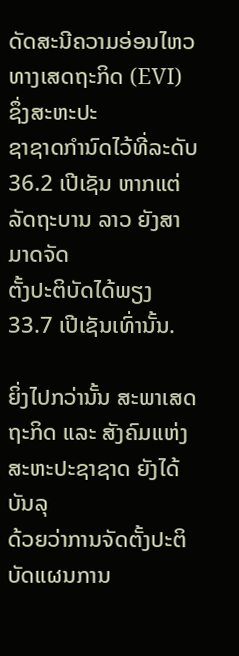ດັດສະນີຄວາມອ່ອນໄຫວທາງເສດຖະກິດ (EVI) ຊຶ່ງສະຫະປະ
ຊາຊາດກຳນົດໄວ້ທີ່ລະດັບ 36.2 ເປີເຊັນ ຫາກແຕ່ລັດຖະບານ ລາວ ຍັງສາມາດຈັດ
ຕັ້ງປະຕິບັດໄດ້ພຽງ 33.7 ເປີເຊັນເທົ່ານັ້ນ.

ຍິ່ງໄປກວ່ານັ້ນ ສະພາເສດຖະກິດ ແລະ ສັງຄົມແຫ່ງສະຫະປະຊາຊາດ ຍັງໄດ້ບັນລຸ
ດ້ວຍວ່າການຈັດຕັ້ງປະຕິບັດແຜນການ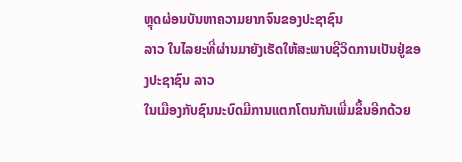ຫຼຸດຜ່ອນບັນຫາຄວາມຍາກຈົນຂອງປະຊາຊົນ
ລາວ ໃນໄລຍະທີ່ຜ່ານມາຍັງເຮັດໃຫ້ສະພາບຊີວິດການເປັນຢູ່ຂອງປະຊາຊົນ ລາວ
ໃນເມືອງກັບຊົນນະບົດມີການແຕກໂຕນກັນເພີ່ມຂຶ້ນອີກດ້ວຍ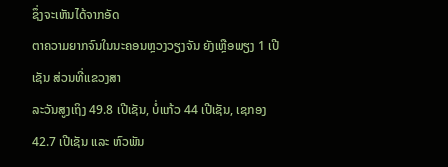ຊຶ່ງຈະເຫັນໄດ້ຈາກອັດ
ຕາຄວາມຍາກຈົນໃນນະຄອນຫຼວງວຽງຈັນ ຍັງເຫຼືອພຽງ 1 ເປີເຊັນ ສ່ວນທີ່ແຂວງສາ
ລະວັນສູງເຖິງ 49.8 ເປີເຊັນ, ບໍ່ແກ້ວ 44 ເປີເຊັນ, ເຊກອງ 42.7 ເປີເຊັນ ແລະ ຫົວພັນ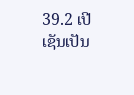39.2 ເປີເຊັນເປັນ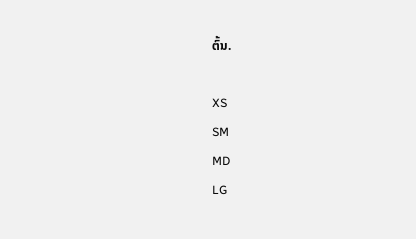ຕົ້ນ.

XS
SM
MD
LG